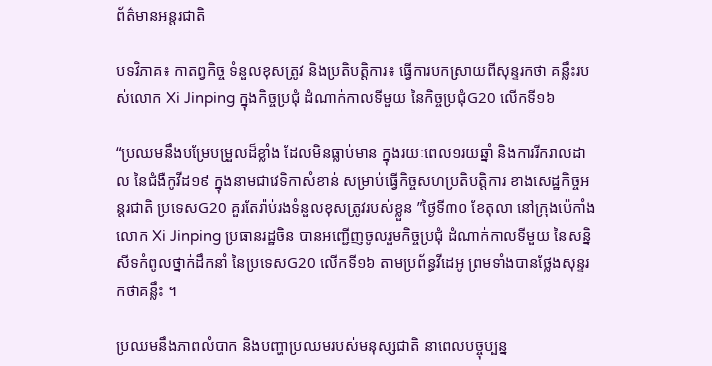ព័ត៌មានអន្តរជាតិ

បទវិភាគ៖ កាតព្វកិច្ច ទំនួលខុសត្រូវ និងប្រតិបតិ្តការ៖ ធ្វើការបកស្រាយពីសុន្ទរកថា គន្លឹះរបស់លោក Xi Jinping ក្នុងកិច្ចប្រជុំ ដំណាក់កាលទីមួយ នៃកិច្ចប្រជុំG20 លើកទី១៦

“ប្រឈមនឹងបម្រែបម្រួលដ៏ខ្លាំង ដែលមិនធ្លាប់មាន ក្នុងរយៈពេល១រយឆ្នាំ និងការរីករាលដាល នៃជំងឺកូវីដ១៩ ក្នុងនាមជាវេទិកាសំខាន់ សម្រាប់ធ្វើកិច្ចសហប្រតិបតិ្តការ ខាងសេដ្ឋកិច្ចអន្តរជាតិ ប្រទេសG20 គួរតែរ៉ាប់រងទំនួលខុសត្រូវរបស់ខ្លួន ”ថ្ងៃទី៣០ ខែតុលា នៅក្រុងប៉េកាំង លោក Xi Jinping ប្រធានរដ្ឋចិន បានអញ្ជើញចូលរួមកិច្ចប្រជុំ ដំណាក់កាលទីមួយ នៃសន្និសីទកំពូលថ្នាក់ដឹកនាំ នៃប្រទេសG20 លើកទី១៦ តាមប្រព័ន្ធវីដេអូ ព្រមទាំងបានថ្លែងសុន្ទរកថាគន្លឹះ ។

ប្រឈមនឹងភាពលំបាក និងបញ្ហាប្រឈមរបស់មនុស្សជាតិ នាពេលបច្ចុប្បន្ន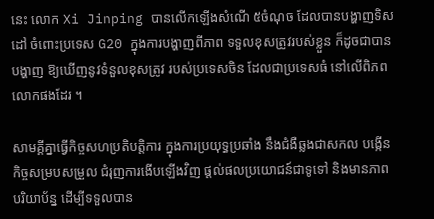នេះ លោក Xi Jinping បានលើកឡើងសំណើ ៥ចំណុច ដែលបានបង្ហាញទិសដៅ ចំពោះប្រទេស G20 ក្នុងការបង្ហាញពីភាព ទទួលខុសត្រូវរបស់ខ្លួន ក៏ដូចជាបានបង្ហាញ ឱ្យឃើញនូវទំនួលខុសត្រូវ របស់ប្រទេសចិន ដែលជាប្រទេសធំ នៅលើពិភពលោកផងដែរ ។

សាមគ្គីគ្នាធ្វើកិច្ចសហប្រតិបតិ្តការ ក្នុងការប្រយុទ្ធប្រឆាំង នឹងជំងឺឆ្លងជាសកល បង្កើនកិច្ចសម្របសម្រួល ជំរុញការងើបឡើងវិញ ផ្តល់ផលប្រយោជន៍ជាទូទៅ និងមានភាពបរិយាប័ន្ន ដើម្បីទទួលបាន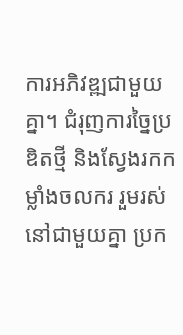ការអភិវឌ្ឍជាមួយគ្នា។ ជំរុញការច្នៃប្រឌិតថ្មី និងស្វែងរកកម្លាំងចលករ រួមរស់នៅជាមួយគ្នា ប្រក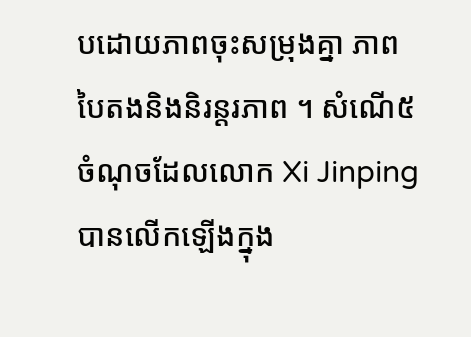បដោយភាពចុះសម្រុងគ្នា ភាពបៃតងនិងនិរន្តរភាព ។ សំណើ៥ចំណុចដែលលោក Xi Jinping បានលើកឡើងក្នុង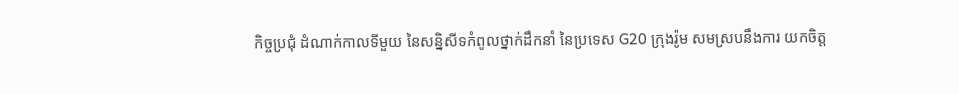កិច្ចប្រជុំ ដំណាក់កាលទីមួយ នៃសន្និសីទកំពូលថ្នាក់ដឹកនាំ នៃប្រទេស G20 ក្រុងរ៉ូម សមស្របនឹងការ យកចិត្ត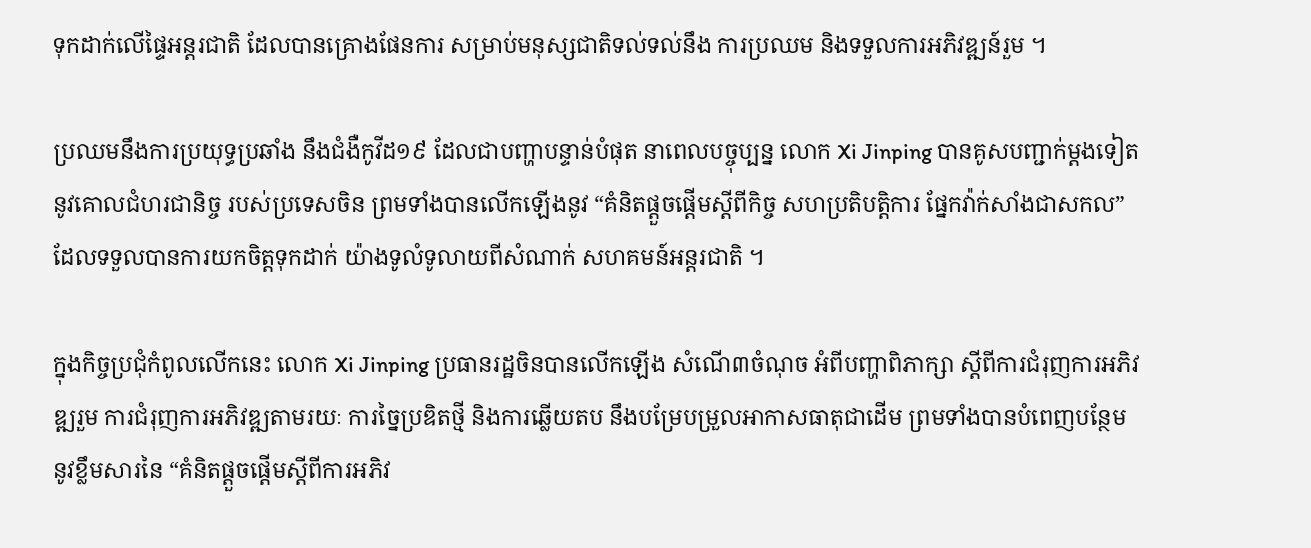ទុកដាក់លើផ្ទៃអន្តរជាតិ ដែលបានគ្រោងផែនការ សម្រាប់មនុស្សជាតិទល់ទល់នឹង ការប្រឈម និងទទួលការអភិវឌ្ឍន៍រួម ។

ប្រឈមនឹងការប្រយុទ្ធប្រឆាំង នឹងជំងឺកូវីដ១៩ ដែលជាបញ្ហាបន្ទាន់បំផុត នាពេលបច្ចុប្បន្ន លោក Xi Jinping បានគូសបញ្ជាក់ម្តងទៀត នូវគោលជំហរជានិច្ច របស់ប្រទេសចិន ព្រមទាំងបានលើកឡើងនូវ “គំនិតផ្តួចផ្តើមស្តីពីកិច្ច សហប្រតិបតិ្តការ ផ្នែកវ៉ាក់សាំងជាសកល” ដែលទទួលបានការយកចិត្តទុកដាក់ យ៉ាងទូលំទូលាយពីសំណាក់ សហគមន៍អន្តរជាតិ ។

ក្នុងកិច្ចប្រជុំកំពូលលើកនេះ លោក Xi Jinping ប្រធានរដ្ឋចិនបានលើកឡើង សំណើ៣ចំណុច អំពីបញ្ហាពិភាក្សា ស្តីពីការជំរុញការអភិវឌ្ឍរួម ការជំរុញការអភិវឌ្ឍតាមរយៈ ការច្នៃប្រឌិតថ្មី និងការឆ្លើយតប នឹងបម្រែបម្រួលអាកាសធាតុជាដើម ព្រមទាំងបានបំពេញបន្ថែម នូវខ្លឹមសារនៃ “គំនិតផ្តួចផ្តើមស្តីពីការអភិវ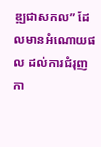ឌ្ឍជាសកល” ដែលមានអំណោយផល ដល់ការជំរុញកា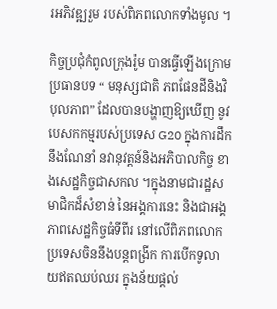រអភិវឌ្ឍរួម របស់ពិភពលោកទាំងមូល ។

កិច្ចប្រជុំកំពូលក្រុងរ៉ូម បានធ្វើឡើងក្រោមប្រធានបទ “ មនុស្សជាតិ ភពផែនដីនិងវិបុលភាព” ដែលបានបង្ហាញឱ្យឃើញ នូវបេសកកម្មរបស់ប្រទេស G20 ក្នុងការដឹកនឹងណែនាំ នវានុវត្តន៍និងអភិបាលកិច្ច ខាងសេដ្ឋកិច្ចជាសកល ។ក្នុងនាមជារដ្ឋសមាជិកដ៏សំខាន់ នៃអង្គការនេះ និងជាអង្គភាពសេដ្ឋកិច្ចធំទីពីរ នៅលើពិភពលោក ប្រទេសចិននឹងបន្តពង្រីក ការបើកទូលាយឥតឈប់ឈរ ក្នុងន័យផ្តល់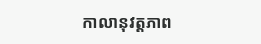កាលានុវត្តភាព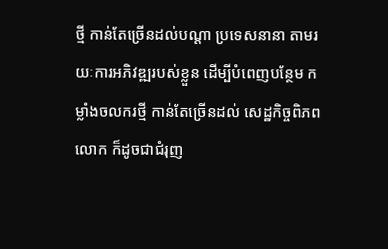ថ្មី កាន់តែច្រើនដល់បណ្តា ប្រទេសនានា តាមរយៈការអភិវឌ្ឍរបស់ខ្លួន ដើម្បីបំពេញបន្ថែម កម្លាំងចលករថ្មី កាន់តែច្រើនដល់ សេដ្ឋកិច្ចពិភពលោក ក៏ដូចជាជំរុញ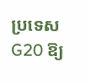ប្រទេស G20 ឱ្យ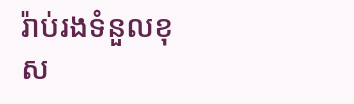រ៉ាប់រងទំនួលខុស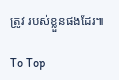ត្រូវ របស់ខ្លួនផងដែរ៕

To Top